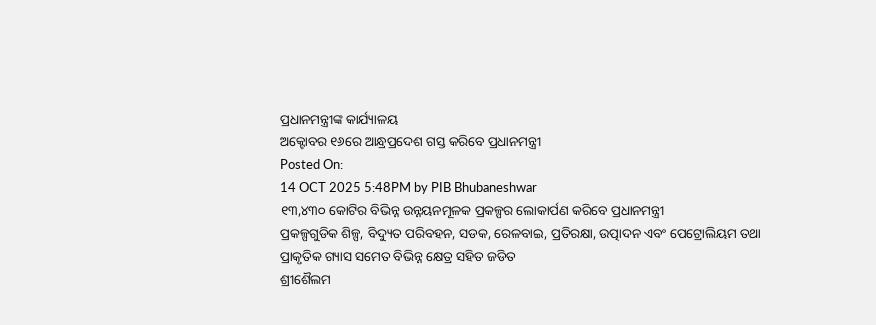ପ୍ରଧାନମନ୍ତ୍ରୀଙ୍କ କାର୍ଯ୍ୟାଳୟ
ଅକ୍ଟୋବର ୧୬ରେ ଆନ୍ଧ୍ରପ୍ରଦେଶ ଗସ୍ତ କରିବେ ପ୍ରଧାନମନ୍ତ୍ରୀ
Posted On:
14 OCT 2025 5:48PM by PIB Bhubaneshwar
୧୩,୪୩୦ କୋଟିର ବିଭିନ୍ନ ଉନ୍ନୟନମୂଳକ ପ୍ରକଳ୍ପର ଲୋକାର୍ପଣ କରିବେ ପ୍ରଧାନମନ୍ତ୍ରୀ
ପ୍ରକଳ୍ପଗୁଡିକ ଶିଳ୍ପ, ବିଦ୍ୟୁତ ପରିବହନ, ସଡକ, ରେଳବାଇ, ପ୍ରତିରକ୍ଷା, ଉତ୍ପାଦନ ଏବଂ ପେଟ୍ରୋଲିୟମ ତଥା ପ୍ରାକୃତିକ ଗ୍ୟାସ ସମେତ ବିଭିନ୍ନ କ୍ଷେତ୍ର ସହିତ ଜଡିତ
ଶ୍ରୀଶୈଲମ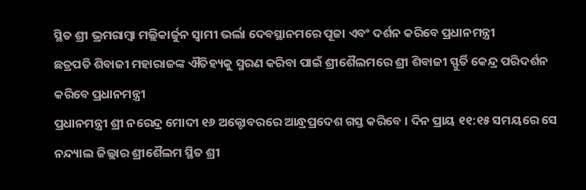ସ୍ଥିତ ଶ୍ରୀ ଭ୍ରମରାମ୍ବା ମଲ୍ଲିକାର୍ଜୁନ ସ୍ୱାମୀ ଭର୍ଲା ଦେବସ୍ଥାନମରେ ପୂଜା ଏବଂ ଦର୍ଶନ କରିବେ ପ୍ରଧାନମନ୍ତ୍ରୀ
ଛତ୍ରପତି ଶିବାଜୀ ମହାରାଜଙ୍କ ଐତିହ୍ୟକୁ ସ୍ମରଣ କରିବା ପାଇଁ ଶ୍ରୀଶୈଲମରେ ଶ୍ରୀ ଶିବାଜୀ ସ୍ଫୁର୍ତି କେନ୍ଦ୍ର ପରିଦର୍ଶନ କରିବେ ପ୍ରଧାନମନ୍ତ୍ରୀ
ପ୍ରଧାନମନ୍ତ୍ରୀ ଶ୍ରୀ ନରେନ୍ଦ୍ର ମୋଦୀ ୧୬ ଅକ୍ଟୋବରରେ ଆନ୍ଧ୍ରପ୍ରଦେଶ ଗସ୍ତ କରିବେ । ଦିନ ପ୍ରାୟ ୧୧:୧୫ ସମୟରେ ସେ ନନ୍ଦ୍ୟାଲ ଜିଲ୍ଲାର ଶ୍ରୀଶୈଲମ ସ୍ଥିତ ଶ୍ରୀ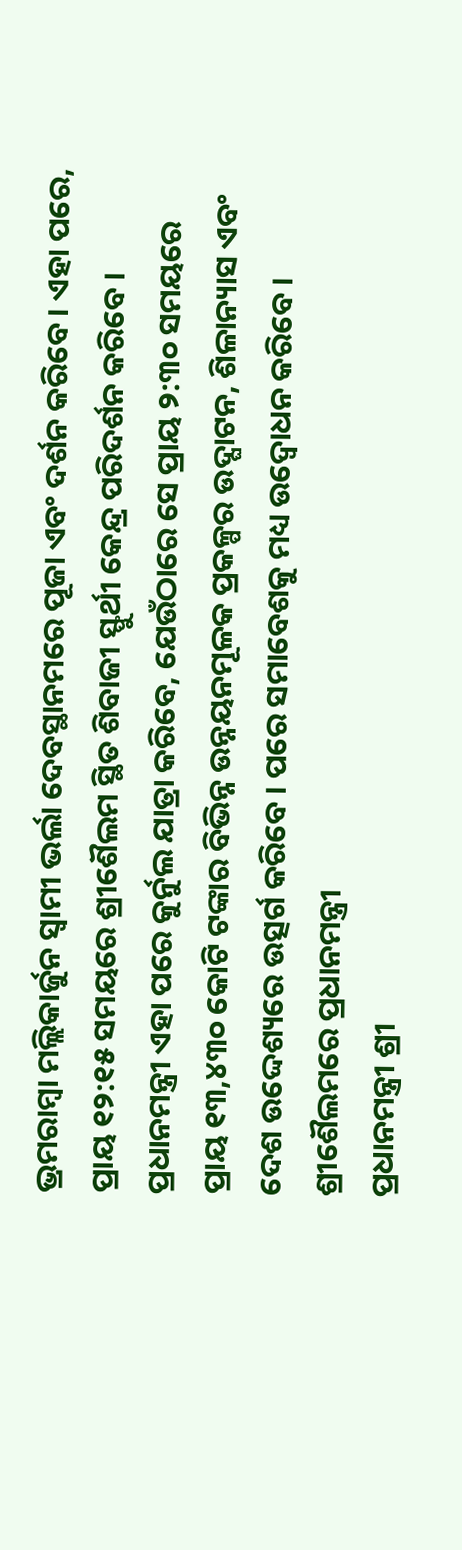ଭ୍ରମରାମ୍ବା ମଲ୍ଲିକାର୍ଜୁନ ସ୍ୱାମୀ ଭର୍ଲା ଦେବସ୍ଥାନମରେ ପୂଜା ଏବଂ ଦର୍ଶନ କରିବେ । ଏହା ପରେ, ପ୍ରାୟ ୧୨:୧୫ ସମୟରେ ଶ୍ରୀଶୈଲମ ସ୍ଥିତ ଶିବାଜୀ ସ୍ଫୁର୍ଥୀ କେନ୍ଦ୍ର ପରିଦର୍ଶନ କରିବେ ।
ପ୍ରଧାନମନ୍ତ୍ରୀ ଏହା ପରେ କୁର୍ନୁଲ ଯାତ୍ରା କରିବେ, ଯେଉଁଠାରେ ସେ ପ୍ରାୟ ୨:୩୦ ସମୟରେ ପ୍ରାୟ ୧୩,୪୩୦ କୋଟି ଟଙ୍କାର ବିଭିନ୍ନ ଉନ୍ନୟନମୂଳକ ପ୍ରକଳ୍ପର ଉଦ୍ଘାଟନ, ଶିଳାନ୍ୟାସ ଏବଂ ଦେଶ ଉଦ୍ଦେଶ୍ୟରେ ଉତ୍ସର୍ଗ କରିବେ । ପରେ ସମାବେଶକୁ ମଧ୍ୟ ଉଦ୍ବୋଧନ କରିବେ ।
ଶ୍ରୀଶୈଲମରେ ପ୍ରଧାନମନ୍ତ୍ରୀ
ପ୍ରଧାନମନ୍ତ୍ରୀ ଶ୍ରୀ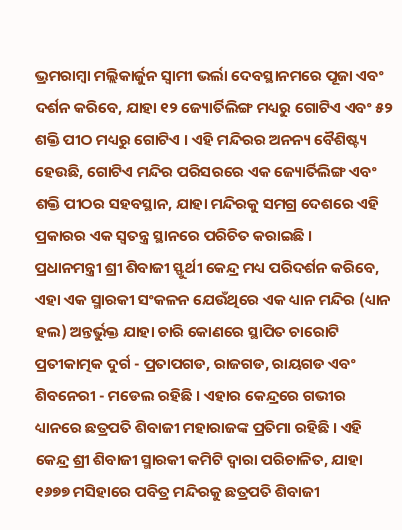ଭ୍ରମରାମ୍ବା ମଲ୍ଲିକାର୍ଜୁନ ସ୍ୱାମୀ ଭର୍ଲା ଦେବସ୍ଥାନମରେ ପୂଜା ଏବଂ ଦର୍ଶନ କରିବେ, ଯାହା ୧୨ ଜ୍ୟୋର୍ତିଲିଙ୍ଗ ମଧ୍ୟରୁ ଗୋଟିଏ ଏବଂ ୫୨ ଶକ୍ତି ପୀଠ ମଧ୍ୟରୁ ଗୋଟିଏ । ଏହି ମନ୍ଦିରର ଅନନ୍ୟ ବୈଶିଷ୍ଟ୍ୟ ହେଉଛି, ଗୋଟିଏ ମନ୍ଦିର ପରିସରରେ ଏକ ଜ୍ୟୋର୍ତିଲିଙ୍ଗ ଏବଂ ଶକ୍ତି ପୀଠର ସହବସ୍ଥାନ, ଯାହା ମନ୍ଦିରକୁ ସମଗ୍ର ଦେଶରେ ଏହି ପ୍ରକାରର ଏକ ସ୍ୱତନ୍ତ୍ର ସ୍ଥାନରେ ପରିଚିତ କରାଇଛି ।
ପ୍ରଧାନମନ୍ତ୍ରୀ ଶ୍ରୀ ଶିବାଜୀ ସ୍ଫୁର୍ଥୀ କେନ୍ଦ୍ର ମଧ୍ୟ ପରିଦର୍ଶନ କରିବେ, ଏହା ଏକ ସ୍ମାରକୀ ସଂକଳନ ଯେଉଁଥିରେ ଏକ ଧ୍ୟାନ ମନ୍ଦିର (ଧ୍ୟାନ ହଲ) ଅନ୍ତର୍ଭୁକ୍ତ ଯାହା ଚାରି କୋଣରେ ସ୍ଥାପିତ ଚାରୋଟି ପ୍ରତୀକାତ୍ମକ ଦୁର୍ଗ - ପ୍ରତାପଗଡ, ରାଜଗଡ, ରାୟଗଡ ଏବଂ ଶିବନେରୀ - ମଡେଲ ରହିଛି । ଏହାର କେନ୍ଦ୍ରରେ ଗଭୀର ଧ୍ୟାନରେ ଛତ୍ରପତି ଶିବାଜୀ ମହାରାଜଙ୍କ ପ୍ରତିମା ରହିଛି । ଏହି କେନ୍ଦ୍ର ଶ୍ରୀ ଶିବାଜୀ ସ୍ମାରକୀ କମିଟି ଦ୍ୱାରା ପରିଚାଳିତ, ଯାହା ୧୬୭୭ ମସିହାରେ ପବିତ୍ର ମନ୍ଦିରକୁ ଛତ୍ରପତି ଶିବାଜୀ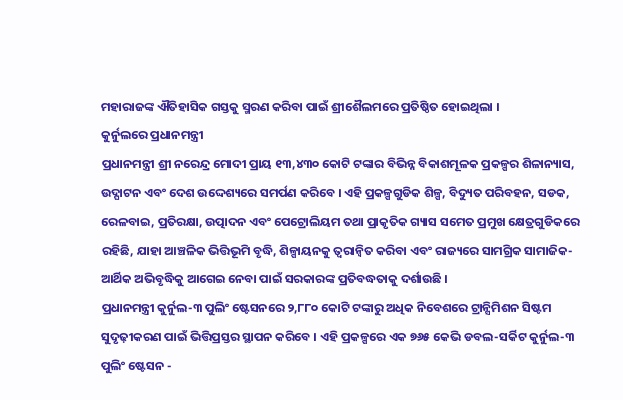ମହାରାଜଙ୍କ ଐତିହାସିକ ଗସ୍ତକୁ ସ୍ମରଣ କରିବା ପାଇଁ ଶ୍ରୀଶୈଲମରେ ପ୍ରତିଷ୍ଠିତ ହୋଇଥିଲା ।
କୁର୍ନୁଲରେ ପ୍ରଧାନମନ୍ତ୍ରୀ
ପ୍ରଧାନମନ୍ତ୍ରୀ ଶ୍ରୀ ନରେନ୍ଦ୍ର ମୋଦୀ ପ୍ରାୟ ୧୩,୪୩୦ କୋଟି ଟଙ୍କାର ବିଭିନ୍ନ ବିକାଶମୂଳକ ପ୍ରକଳ୍ପର ଶିଳାନ୍ୟାସ, ଉଦ୍ଘାଟନ ଏବଂ ଦେଶ ଉଦ୍ଦେଶ୍ୟରେ ସମର୍ପଣ କରିବେ । ଏହି ପ୍ରକଳ୍ପଗୁଡିକ ଶିଳ୍ପ, ବିଦ୍ୟୁତ ପରିବହନ, ସଡକ, ରେଳବାଇ, ପ୍ରତିରକ୍ଷା, ଉତ୍ପାଦନ ଏବଂ ପେଟ୍ରୋଲିୟମ ତଥା ପ୍ରାକୃତିକ ଗ୍ୟାସ ସମେତ ପ୍ରମୁଖ କ୍ଷେତ୍ରଗୁଡିକରେ ରହିଛି, ଯାହା ଆଞ୍ଚଳିକ ଭିତ୍ତିଭୂମି ବୃଦ୍ଧି, ଶିଳ୍ପାୟନକୁ ତ୍ୱରାନ୍ୱିତ କରିବା ଏବଂ ରାଜ୍ୟରେ ସାମଗ୍ରିକ ସାମାଜିକ-ଆର୍ଥିକ ଅଭିବୃଦ୍ଧିକୁ ଆଗେଇ ନେବା ପାଇଁ ସରକାରଙ୍କ ପ୍ରତିବଦ୍ଧତାକୁ ଦର୍ଶାଉଛି ।
ପ୍ରଧାନମନ୍ତ୍ରୀ କୁର୍ନୁଲ-୩ ପୁଲିଂ ଷ୍ଟେସନରେ ୨,୮୮୦ କୋଟି ଟଙ୍କାରୁ ଅଧିକ ନିବେଶରେ ଟ୍ରାନ୍ସିମିଶନ ସିଷ୍ଟମ ସୁଦୃଢ଼ୀକରଣ ପାଇଁ ଭିତ୍ତିପ୍ରସ୍ତର ସ୍ଥାପନ କରିବେ । ଏହି ପ୍ରକଳ୍ପରେ ଏକ ୭୬୫ କେଭି ଡବଲ-ସର୍କିଟ କୁର୍ନୁଲ-୩ ପୁଲିଂ ଷ୍ଟେସନ -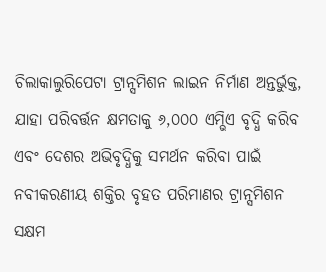ଚିଲାକାଲୁରିପେଟା ଟ୍ରାନ୍ସମିଶନ ଲାଇନ ନିର୍ମାଣ ଅନ୍ତର୍ଭୁକ୍ତ, ଯାହା ପରିବର୍ତ୍ତନ କ୍ଷମତାକୁ ୬,୦୦୦ ଏମ୍ଭିଏ ବୃଦ୍ଧି କରିବ ଏବଂ ଦେଶର ଅଭିବୃଦ୍ଧିକୁ ସମର୍ଥନ କରିବା ପାଇଁ ନବୀକରଣୀୟ ଶକ୍ତିର ବୃହତ ପରିମାଣର ଟ୍ରାନ୍ସମିଶନ ସକ୍ଷମ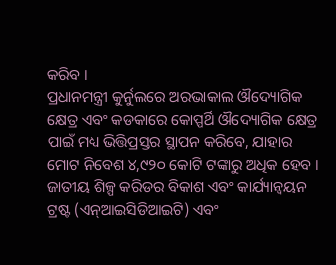କରିବ ।
ପ୍ରଧାନମନ୍ତ୍ରୀ କୁର୍ନୁଲରେ ଅରଭାକାଲ ଔଦ୍ୟୋଗିକ କ୍ଷେତ୍ର ଏବଂ କଡକାରେ କୋପ୍ପର୍ଥି ଔଦ୍ୟୋଗିକ କ୍ଷେତ୍ର ପାଇଁ ମଧ୍ୟ ଭିତ୍ତିପ୍ରସ୍ତର ସ୍ଥାପନ କରିବେ, ଯାହାର ମୋଟ ନିବେଶ ୪,୯୨୦ କୋଟି ଟଙ୍କାରୁ ଅଧିକ ହେବ । ଜାତୀୟ ଶିଳ୍ପ କରିଡର ବିକାଶ ଏବଂ କାର୍ଯ୍ୟାନ୍ୱୟନ ଟ୍ରଷ୍ଟ (ଏନ୍ଆଇସିଡିଆଇଟି) ଏବଂ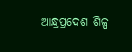ଆନ୍ଧ୍ରପ୍ରଦେଶ ଶିଳ୍ପ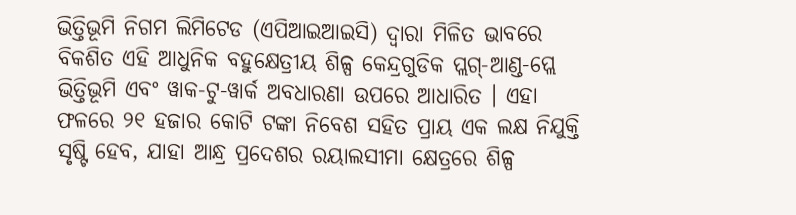ଭିତ୍ତିଭୂମି ନିଗମ ଲିମିଟେଡ (ଏପିଆଇଆଇସି) ଦ୍ୱାରା ମିଳିତ ଭାବରେ ବିକଶିତ ଏହି ଆଧୁନିକ ବହୁକ୍ଷେତ୍ରୀୟ ଶିଳ୍ପ କେନ୍ଦ୍ରଗୁଡିକ ପ୍ଲଗ୍-ଆଣ୍ଡ-ପ୍ଲେ ଭିତ୍ତିଭୂମି ଏବଂ ୱାକ-ଟୁ-ୱାର୍କ ଅବଧାରଣା ଉପରେ ଆଧାରିତ । ଏହା ଫଳରେ ୨୧ ହଜାର କୋଟି ଟଙ୍କା ନିବେଶ ସହିତ ପ୍ରାୟ ଏକ ଲକ୍ଷ ନିଯୁକ୍ତି ସୃଷ୍ଟି ହେବ, ଯାହା ଆନ୍ଧ୍ର ପ୍ରଦେଶର ରୟାଲସୀମା କ୍ଷେତ୍ରରେ ଶିଳ୍ପ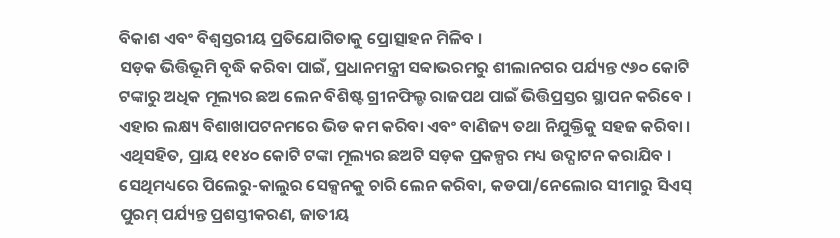ବିକାଶ ଏବଂ ବିଶ୍ୱସ୍ତରୀୟ ପ୍ରତିଯୋଗିତାକୁ ପ୍ରୋତ୍ସାହନ ମିଳିବ ।
ସଡ଼କ ଭିତ୍ତିଭୂମି ବୃଦ୍ଧି କରିବା ପାଇଁ, ପ୍ରଧାନମନ୍ତ୍ରୀ ସବ୍ବାଭରମରୁ ଶୀଲାନଗର ପର୍ଯ୍ୟନ୍ତ ୯୬୦ କୋଟି ଟଙ୍କାରୁ ଅଧିକ ମୂଲ୍ୟର ଛଅ ଲେନ ବିଶିଷ୍ଟ ଗ୍ରୀନଫିଲ୍ଡ ରାଜପଥ ପାଇଁ ଭିତ୍ତିପ୍ରସ୍ତର ସ୍ଥାପନ କରିବେ । ଏହାର ଲକ୍ଷ୍ୟ ବିଶାଖାପଟନମରେ ଭିଡ କମ କରିବା ଏବଂ ବାଣିଜ୍ୟ ତଥା ନିଯୁକ୍ତିକୁ ସହଜ କରିବା । ଏଥିସହିତ, ପ୍ରାୟ ୧୧୪୦ କୋଟି ଟଙ୍କା ମୂଲ୍ୟର ଛଅଟି ସଡ଼କ ପ୍ରକଳ୍ପର ମଧ୍ୟ ଉଦ୍ଘାଟନ କରାଯିବ । ସେଥିମଧ୍ୟରେ ପିଲେରୁ-କାଲୁର ସେକ୍ସନକୁ ଚାରି ଲେନ କରିବା, କଡପା/ନେଲୋର ସୀମାରୁ ସିଏସ୍ ପୁରମ୍ ପର୍ଯ୍ୟନ୍ତ ପ୍ରଶସ୍ତୀକରଣ, ଜାତୀୟ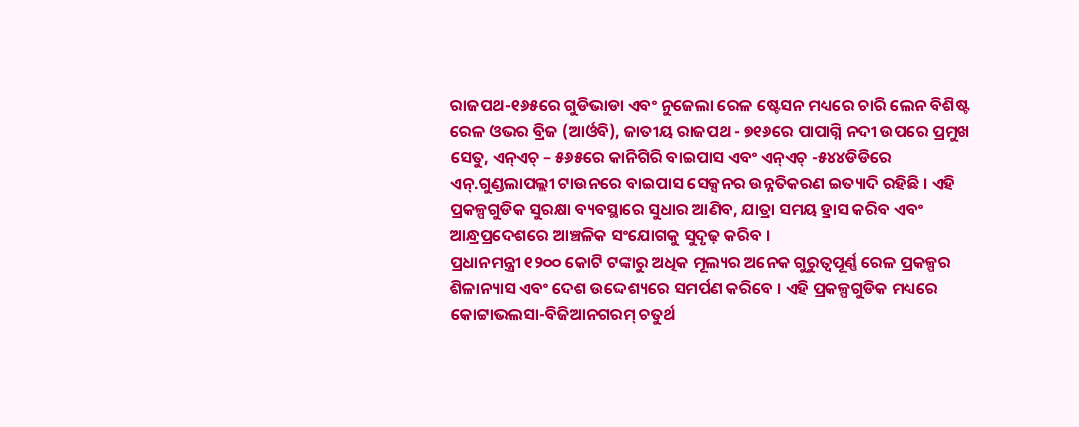ରାଜପଥ-୧୬୫ରେ ଗୁଡିଭାଡା ଏବଂ ନୁଜେଲା ରେଳ ଷ୍ଟେସନ ମଧ୍ୟରେ ଚାରି ଲେନ ବିଶିଷ୍ଟ ରେଳ ଓଭର ବ୍ରିଜ (ଆର୍ଓବି), ଜାତୀୟ ରାଜପଥ - ୭୧୬ରେ ପାପାଗ୍ନି ନଦୀ ଉପରେ ପ୍ରମୁଖ ସେତୁ, ଏନ୍ଏଚ୍ – ୫୬୫ରେ କାନିଗିରି ବାଇପାସ ଏବଂ ଏନ୍ଏଚ୍ -୫୪୪ଡିଡିରେ ଏନ୍.ଗୁଣ୍ଡଲାପଲ୍ଲୀ ଟାଉନରେ ବାଇପାସ ସେକ୍ସନର ଉନ୍ନତିକରଣ ଇତ୍ୟାଦି ରହିଛି । ଏହି ପ୍ରକଳ୍ପଗୁଡିକ ସୁରକ୍ଷା ବ୍ୟବସ୍ଥାରେ ସୁଧାର ଆଣିବ, ଯାତ୍ରା ସମୟ ହ୍ରାସ କରିବ ଏବଂ ଆନ୍ଧ୍ରପ୍ରଦେଶରେ ଆଞ୍ଚଳିକ ସଂଯୋଗକୁ ସୁଦୃଢ଼ କରିବ ।
ପ୍ରଧାନମନ୍ତ୍ରୀ ୧୨୦୦ କୋଟି ଟଙ୍କାରୁ ଅଧିକ ମୂଲ୍ୟର ଅନେକ ଗୁରୁତ୍ୱପୂର୍ଣ୍ଣ ରେଳ ପ୍ରକଳ୍ପର ଶିଳାନ୍ୟାସ ଏବଂ ଦେଶ ଉଦ୍ଦେଶ୍ୟରେ ସମର୍ପଣ କରିବେ । ଏହି ପ୍ରକଳ୍ପଗୁଡିକ ମଧ୍ୟରେ କୋଟ୍ଟାଭଲସା-ବିଜିଆନଗରମ୍ ଚତୁର୍ଥ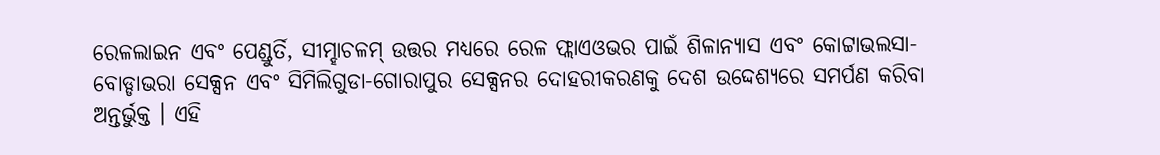ରେଳଲାଇନ ଏବଂ ପେଣ୍ଡୁର୍ତି, ସୀମ୍ହାଚଳମ୍ ଉତ୍ତର ମଧ୍ୟରେ ରେଳ ଫ୍ଲାଏଓଭର ପାଇଁ ଶିଳାନ୍ୟାସ ଏବଂ କୋଟ୍ଟାଭଲସା-ବୋଡ୍ଡାଭରା ସେକ୍ସନ ଏବଂ ସିମିଲିଗୁଡା-ଗୋରାପୁର ସେକ୍ସନର ଦୋହରୀକରଣକୁ ଦେଶ ଉଦ୍ଦେଶ୍ୟରେ ସମର୍ପଣ କରିବା ଅନ୍ତର୍ଭୁକ୍ତ । ଏହି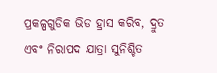ପ୍ରକଳ୍ପଗୁଡିକ ଭିଡ ହ୍ରାସ କରିବ, ଦ୍ରୁତ ଏବଂ ନିରାପଦ ଯାତ୍ରା ସୁନିଶ୍ଚିତ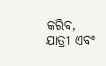କରିବ, ଯାତ୍ରୀ ଏବଂ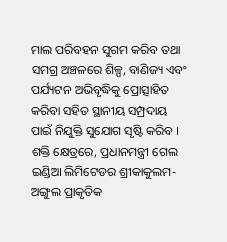ମାଲ ପରିବହନ ସୁଗମ କରିବ ତଥା ସମଗ୍ର ଅଞ୍ଚଳରେ ଶିଳ୍ପ, ବାଣିଜ୍ୟ ଏବଂ ପର୍ଯ୍ୟଟନ ଅଭିବୃଦ୍ଧିକୁ ପ୍ରୋତ୍ସାହିତ କରିବା ସହିତ ସ୍ଥାନୀୟ ସମ୍ପ୍ରଦାୟ ପାଇଁ ନିଯୁକ୍ତି ସୁଯୋଗ ସୃଷ୍ଟି କରିବ ।
ଶକ୍ତି କ୍ଷେତ୍ରରେ, ପ୍ରଧାନମନ୍ତ୍ରୀ ଗେଲ ଇଣ୍ଡିଆ ଲିମିଟେଡର ଶ୍ରୀକାକୁଲମ-ଅଙ୍ଗୁଲ ପ୍ରାକୃତିକ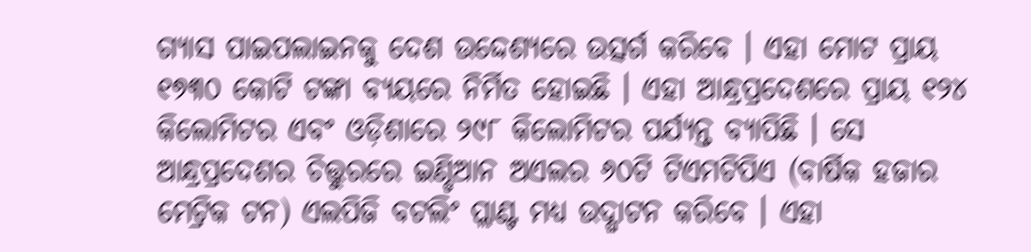ଗ୍ୟାସ ପାଇପଲାଇନକୁ ଦେଶ ଉଦ୍ଦେଶ୍ୟରେ ଉତ୍ସର୍ଗ କରିବେ । ଏହା ମୋଟ ପ୍ରାୟ ୧୭୩୦ କୋଟି ଟଙ୍କା ବ୍ୟୟରେ ନିର୍ମିତ ହୋଇଛି । ଏହା ଆନ୍ଧ୍ରପ୍ରଦେଶରେ ପ୍ରାୟ ୧୨୪ କିଲୋମିଟର ଏବଂ ଓଡ଼ିଶାରେ ୨୯୮ କିଲୋମିଟର ପର୍ଯ୍ୟନ୍ତ ବ୍ୟାପିଛି । ସେ ଆନ୍ଧ୍ରପ୍ରଦେଶର ଚିତ୍ତୁରରେ ଇଣ୍ଡିଆନ ଅଏଲର ୬୦ଟି ଟିଏମଟିପିଏ (ବାର୍ଷିକ ହଜାର ମେଟ୍ରିକ ଟନ) ଏଲପିଜି ବଟଲିଂ ପ୍ଲାଣ୍ଟ ମଧ୍ୟ ଉଦ୍ଘାଟନ କରିବେ । ଏହା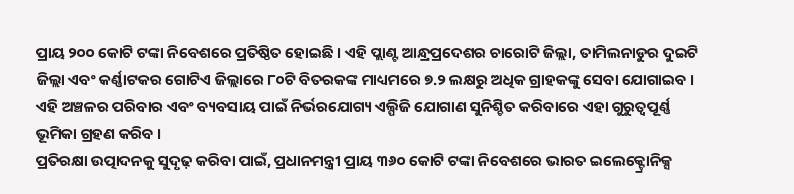ପ୍ରାୟ ୨୦୦ କୋଟି ଟଙ୍କା ନିବେଶରେ ପ୍ରତିଷ୍ଠିତ ହୋଇଛି । ଏହି ପ୍ଲାଣ୍ଟ ଆନ୍ଧ୍ରପ୍ରଦେଶର ଚାରୋଟି ଜିଲ୍ଲା, ତାମିଲନାଡୁର ଦୁଇଟି ଜିଲ୍ଲା ଏବଂ କର୍ଣ୍ଣାଟକର ଗୋଟିଏ ଜିଲ୍ଲାରେ ୮୦ଟି ବିତରକଙ୍କ ମାଧ୍ୟମରେ ୭.୨ ଲକ୍ଷରୁ ଅଧିକ ଗ୍ରାହକଙ୍କୁ ସେବା ଯୋଗାଇବ । ଏହି ଅଞ୍ଚଳର ପରିବାର ଏବଂ ବ୍ୟବସାୟ ପାଇଁ ନିର୍ଭରଯୋଗ୍ୟ ଏଲ୍ପିଜି ଯୋଗାଣ ସୁନିଶ୍ଚିତ କରିବାରେ ଏହା ଗୁରୁତ୍ୱପୂର୍ଣ୍ଣ ଭୂମିକା ଗ୍ରହଣ କରିବ ।
ପ୍ରତିରକ୍ଷା ଉତ୍ପାଦନକୁ ସୁଦୃଢ଼ କରିବା ପାଇଁ, ପ୍ରଧାନମନ୍ତ୍ରୀ ପ୍ରାୟ ୩୬୦ କୋଟି ଟଙ୍କା ନିବେଶରେ ଭାରତ ଇଲେକ୍ଟ୍ରୋନିକ୍ସ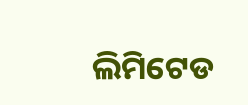ଲିମିଟେଡ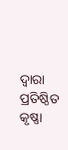ଦ୍ୱାରା ପ୍ରତିଷ୍ଠିତ କୃଷ୍ଣା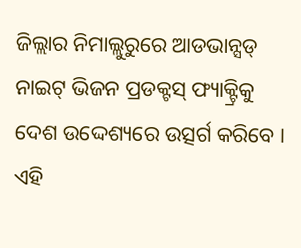ଜିଲ୍ଲାର ନିମାଲ୍ଲୁରୁରେ ଆଡଭାନ୍ସଡ୍ ନାଇଟ୍ ଭିଜନ ପ୍ରଡକ୍ଟସ୍ ଫ୍ୟାକ୍ଟ୍ରିକୁ ଦେଶ ଉଦ୍ଦେଶ୍ୟରେ ଉତ୍ସର୍ଗ କରିବେ । ଏହି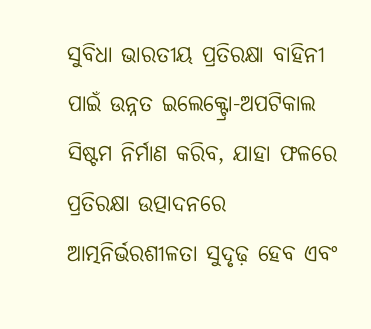ସୁବିଧା ଭାରତୀୟ ପ୍ରତିରକ୍ଷା ବାହିନୀ ପାଇଁ ଉନ୍ନତ ଇଲେକ୍ଟ୍ରୋ-ଅପଟିକାଲ ସିଷ୍ଟମ ନିର୍ମାଣ କରିବ, ଯାହା ଫଳରେ ପ୍ରତିରକ୍ଷା ଉତ୍ପାଦନରେ ଆତ୍ମନିର୍ଭରଶୀଳତା ସୁଦୃଢ଼ ହେବ ଏବଂ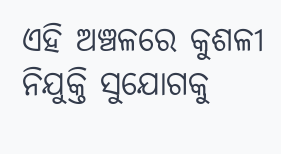ଏହି ଅଞ୍ଚଳରେ କୁଶଳୀ ନିଯୁକ୍ତି ସୁଯୋଗକୁ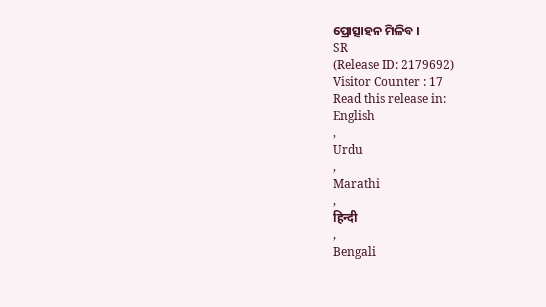ପ୍ରୋତ୍ସାହନ ମିଳିବ ।
SR
(Release ID: 2179692)
Visitor Counter : 17
Read this release in:
English
,
Urdu
,
Marathi
,
हिन्दी
,
Bengali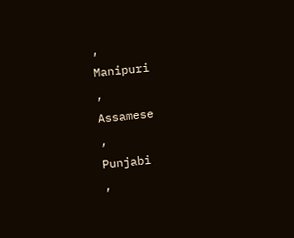,
Manipuri
,
Assamese
,
Punjabi
,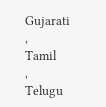Gujarati
,
Tamil
,
Telugu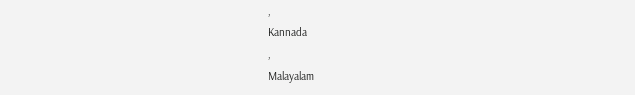,
Kannada
,
Malayalam